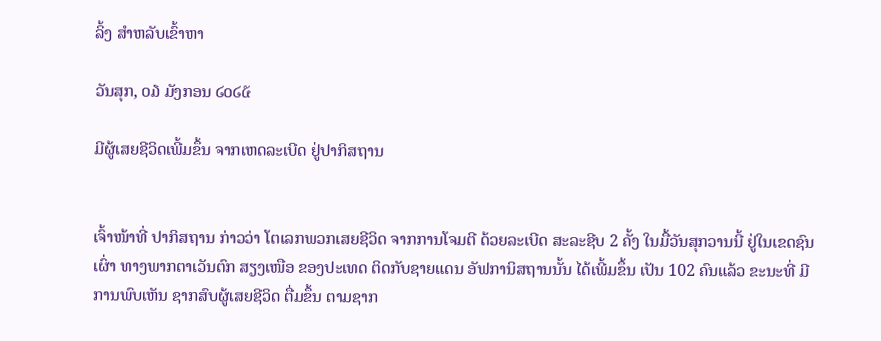ລິ້ງ ສຳຫລັບເຂົ້າຫາ

ວັນສຸກ, ໐໓ ມັງກອນ ໒໐໒໕

ມີຜູ້ເສຍຊີວິດເພີ້ມຂຶ້ນ ຈາກເຫດລະເບີດ ຢູ່ປາກິສຖານ


ເຈົ້າໜ້າທີ່ ປາກິສຖານ ກ່າວວ່າ ໂຕເລກພວກເສຍຊີວິດ ຈາກການໂຈມຕີ ດ້ວຍລະເບີດ ສະລະຊີບ 2 ຄັ້ງ ໃນມື້ວັນສຸກວານນີ້ ຢູ່ໃນເຂດຊົນເຜົ່າ ທາງພາກຕາເວັນຕົກ ສຽງເໜືອ ຂອງປະເທດ ຕິດກັບຊາຍແດນ ອັຟການິສຖານນັ້ນ ໄດ້ເພີ້ມຂຶ້ນ ເປັນ 102 ຄົນແລ້ວ ຂະນະທີ່ ມີການພົບເຫັນ ຊາກສົບຜູ້ເສຍຊີວິດ ຕື່ມຂຶ້ນ ຕາມຊາກ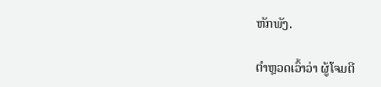ຫັກພັງ.

ຕຳຫຼວດເວົ້າວ່າ ຜູ້ໂຈມຕີ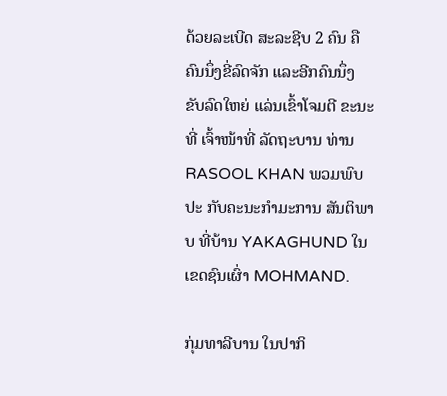ດ້ວຍລະເບີດ ສະລະຊີບ 2 ຄົນ ຄືຄົນນຶ່ງຂີ່ລົດຈັກ ແລະອີກຄົນນຶ່ງ ຂັບລົດໃຫຍ່ ແລ່ນເຂົ້າໂຈມຕີ ຂະນະທີ່ ເຈົ້າໜ້າທີ່ ລັດຖະບານ ທ່ານ RASOOL KHAN ພວມພົບປະ ກັບຄະນະກຳມະການ ສັນຕິພາບ ທີ່ບ້ານ YAKAGHUND ໃນເຂດຊົນເຜົ່າ MOHMAND.

ກຸ່ມທາລີບານ ໃນປາກິ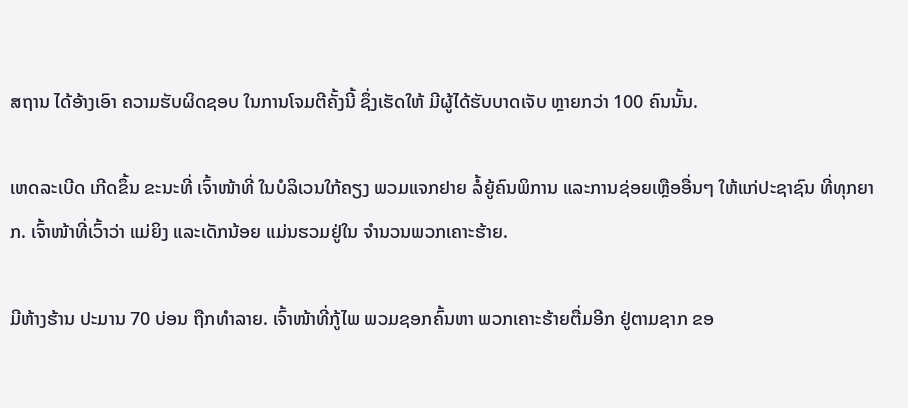ສຖານ ໄດ້ອ້າງເອົາ ຄວາມຮັບຜິດຊອບ ໃນການໂຈມຕີຄັ້ງນີ້ ຊຶ່ງເຮັດໃຫ້ ມີຜູ້ໄດ້ຮັບບາດເຈັບ ຫຼາຍກວ່າ 100 ຄົນນັ້ນ.

ເຫດລະເບີດ ເກີດຂຶ້ນ ຂະນະທີ່ ເຈົ້າໜ້າທີ່ ໃນບໍລິເວນໃກ້ຄຽງ ພວມແຈກຢາຍ ລໍ້ຍູ້ຄົນພິການ ແລະການຊ່ອຍເຫຼືອອື່ນໆ ໃຫ້ແກ່ປະຊາຊົນ ທີ່ທຸກຍາກ. ເຈົ້າໜ້າທີ່ເວົ້າວ່າ ແມ່ຍິງ ແລະເດັກນ້ອຍ ແມ່ນຮວມຢູ່ໃນ ຈຳນວນພວກເຄາະຮ້າຍ.

ມີຫ້າງຮ້ານ ປະມານ 70 ບ່ອນ ຖືກທຳລາຍ. ເຈົ້າໜ້າທີ່ກູ້ໄພ ພວມຊອກຄົ້ນຫາ ພວກເຄາະຮ້າຍຕື່ມອີກ ຢູ່ຕາມຊາກ ຂອ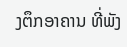ງຕຶກອາຄານ ທີ່ພັງ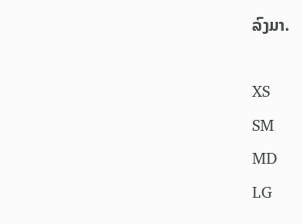ລົງມາ.

XS
SM
MD
LG